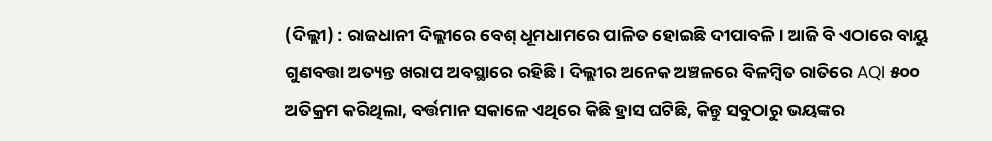(ଦିଲ୍ଲୀ) : ରାଜଧାନୀ ଦିଲ୍ଲୀରେ ବେଶ୍ ଧୂମଧାମରେ ପାଳିତ ହୋଇଛି ଦୀପାବଳି । ଆଜି ବି ଏଠାରେ ବାୟୁ ଗୁଣବତ୍ତା ଅତ୍ୟନ୍ତ ଖରାପ ଅବସ୍ଥାରେ ରହିଛି। ଦିଲ୍ଲୀର ଅନେକ ଅଞ୍ଚଳରେ ବିଳମ୍ବିତ ରାତିରେ AQI ୫୦୦ ଅତିକ୍ରମ କରିଥିଲା, ବର୍ତ୍ତମାନ ସକାଳେ ଏଥିରେ କିଛି ହ୍ରାସ ଘଟିଛି, କିନ୍ତୁ ସବୁଠାରୁ ଭୟଙ୍କର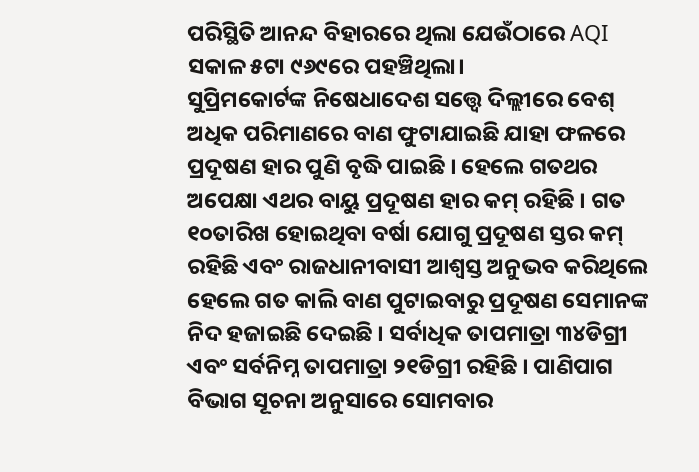ପରିସ୍ଥିତି ଆନନ୍ଦ ବିହାରରେ ଥିଲା ଯେଉଁଠାରେ AQI ସକାଳ ୫ଟା ୯୬୯ରେ ପହଞ୍ଚିଥିଲା।
ସୁପ୍ରିମକୋର୍ଟଙ୍କ ନିଷେଧାଦେଶ ସତ୍ତ୍ୱେ ଦିଲ୍ଲୀରେ ବେଶ୍ ଅଧିକ ପରିମାଣରେ ବାଣ ଫୁଟାଯାଇଛି ଯାହା ଫଳରେ ପ୍ରଦୂଷଣ ହାର ପୁଣି ବୃଦ୍ଧି ପାଇଛି । ହେଲେ ଗତଥର ଅପେକ୍ଷା ଏଥର ବାୟୁ ପ୍ରଦୂଷଣ ହାର କମ୍ ରହିଛି । ଗତ ୧୦ତାରିଖ ହୋଇଥିବା ବର୍ଷା ଯୋଗୁ ପ୍ରଦୂଷଣ ସ୍ତର କମ୍ ରହିଛି ଏବଂ ରାଜଧାନୀବାସୀ ଆଶ୍ୱସ୍ତ ଅନୁଭବ କରିଥିଲେ ହେଲେ ଗତ କାଲି ବାଣ ପୁଟାଇବାରୁ ପ୍ରଦୂଷଣ ସେମାନଙ୍କ ନିଦ ହଜାଇଛି ଦେଇଛି । ସର୍ବାଧିକ ତାପମାତ୍ରା ୩୪ଡିଗ୍ରୀ ଏବଂ ସର୍ବନିମ୍ନ ତାପମାତ୍ରା ୨୧ଡିଗ୍ରୀ ରହିଛି । ପାଣିପାଗ ବିଭାଗ ସୂଚନା ଅନୁସାରେ ସୋମବାର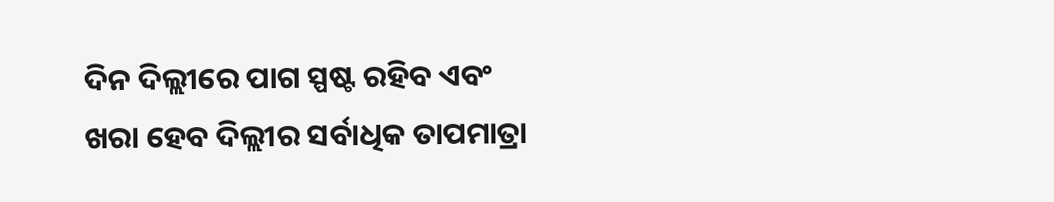ଦିନ ଦିଲ୍ଲୀରେ ପାଗ ସ୍ପଷ୍ଟ ରହିବ ଏବଂ ଖରା ହେବ ଦିଲ୍ଲୀର ସର୍ବାଧିକ ତାପମାତ୍ରା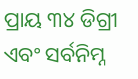ପ୍ରାୟ ୩୪ ଡିଗ୍ରୀ ଏବଂ ସର୍ବନିମ୍ନ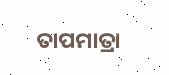ତାପମାତ୍ରା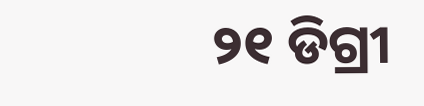୨୧ ଡିଗ୍ରୀ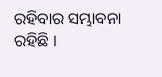ରହିବାର ସମ୍ଭାବନା ରହିଛି ।